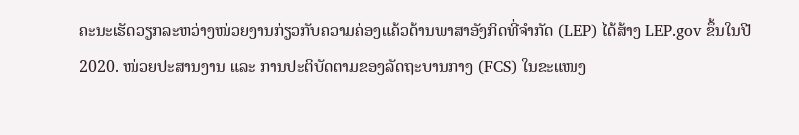ຄະນະເຮັດວຽກລະຫວ່າງໜ່ວຍງານກ່ຽວກັບຄວາມຄ່ອງແຄ້ວດ້ານພາສາອັງກິດທີ່ຈຳກັດ (LEP) ໄດ້ສ້າງ LEP.gov ຂຶ້ນໃນປີ 2020. ໜ່ວຍປະສານງານ ແລະ ການປະຕິບັດຕາມຂອງລັດຖະບານກາງ (FCS) ໃນຂະແໜງ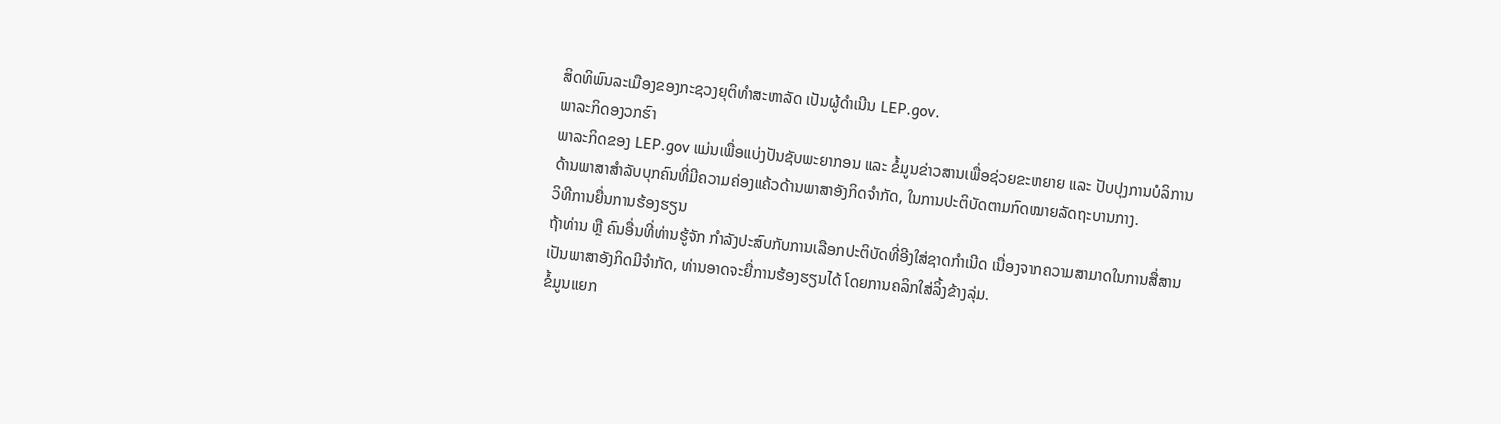ສິດທິພົນລະເມືອງຂອງກະຊວງຍຸຕິທໍາສະຫາລັດ ເປັນຜູ້ດຳເນີນ LEP.gov.
ພາລະກິດອງວກຮົາ
ພາລະກິດຂອງ LEP.gov ແມ່ນເພື່ອແບ່ງປັນຊັບພະຍາກອນ ແລະ ຂໍ້ມູນຂ່າວສານເພື່ອຊ່ວຍຂະຫຍາຍ ແລະ ປັບປຸງການບໍລິການດ້ານພາສາສຳລັບບຸກຄົນທີ່ມີຄວາມຄ່ອງແຄ້ວດ້ານພາສາອັງກິດຈຳກັດ, ໃນການປະຕິບັດຕາມກົດໝາຍລັດຖະບານກາງ.
ວິທີການຍື່ນການຮ້ອງຮຽນ
ຖ້າທ່ານ ຫຼື ຄົນອື່ນທີ່ທ່ານຮູ້ຈັກ ກຳລັງປະສົບກັບການເລືອກປະຕິບັດທີ່ອີງໃສ່ຊາດກຳເນີດ ເນື່ອງຈາກຄວາມສາມາດໃນການສື່ສານເປັນພາສາອັງກິດມີຈຳກັດ, ທ່ານອາດຈະຍື່ການຮ້ອງຮຽນໄດ້ ໂດຍການຄລິກໃສ່ລິ້ງຂ້າງລຸ່ມ.
ຂໍ້ມູນແຍກ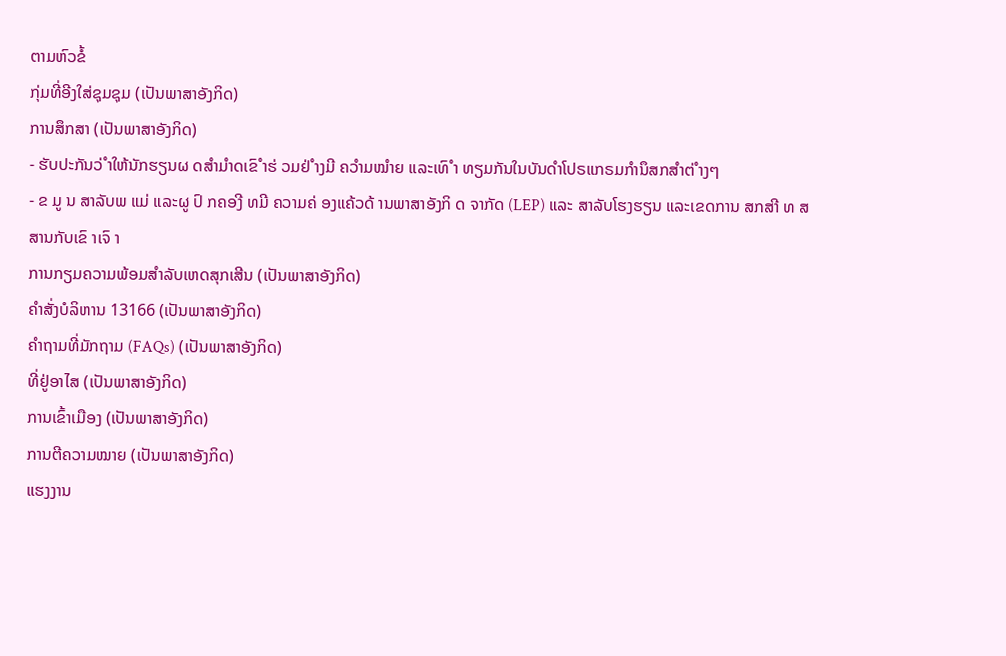ຕາມຫົວຂໍ້
ກຸ່ມທີ່ອີງໃສ່ຊຸມຊຸມ (ເປັນພາສາອັງກິດ)
ການສຶກສາ (ເປັນພາສາອັງກິດ)
- ຮັບປະກັນວ່ ຳໃຫ້ນັກຮຽນຜ ດສຳມຳດເຂົ ຳຮ່ ວມຢ່ ຳງມີ ຄວຳມໝຳຍ ແລະເທົ ຳ ທຽມກັນໃນບັນດຳໂປຣແກຣມກຳນຶສກສຳຕ່ ຳງໆ
- ຂ ມູ ນ ສາລັບພ ແມ່ ແລະຜູ ປົ ກຄອງີ ທມີ ຄວາມຄ່ ອງແຄ້ວດ້ ານພາສາອັງກິ ດ ຈາກັດ (LEP) ແລະ ສາລັບໂຮງຮຽນ ແລະເຂດການ ສກສາີ ທ ສສານກັບເຂົ າເຈົ າ
ການກຽມຄວາມພ້ອມສໍາລັບເຫດສຸກເສີນ (ເປັນພາສາອັງກິດ)
ຄໍາສັ່ງບໍລິຫານ 13166 (ເປັນພາສາອັງກິດ)
ຄຳຖາມທີ່ມັກຖາມ (FAQs) (ເປັນພາສາອັງກິດ)
ທີ່ຢູ່ອາໄສ (ເປັນພາສາອັງກິດ)
ການເຂົ້າເມືອງ (ເປັນພາສາອັງກິດ)
ການຕີຄວາມໝາຍ (ເປັນພາສາອັງກິດ)
ແຮງງານ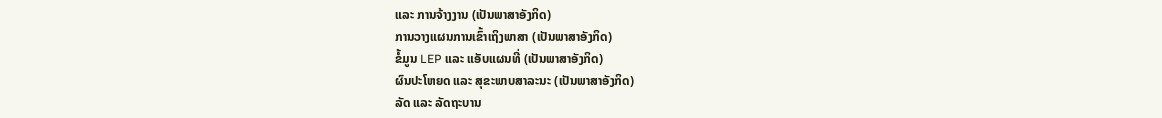ແລະ ການຈ້າງງານ (ເປັນພາສາອັງກິດ)
ການວາງແຜນການເຂົ້າເຖິງພາສາ (ເປັນພາສາອັງກິດ)
ຂໍ້ມູນ LEP ແລະ ແອັບແຜນທີ່ (ເປັນພາສາອັງກິດ)
ຜົນປະໂຫຍດ ແລະ ສຸຂະພາບສາລະນະ (ເປັນພາສາອັງກິດ)
ລັດ ແລະ ລັດຖະບານ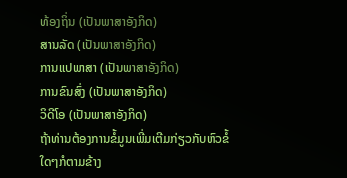ທ້ອງຖິ່ນ (ເປັນພາສາອັງກິດ)
ສານລັດ (ເປັນພາສາອັງກິດ)
ການແປພາສາ (ເປັນພາສາອັງກິດ)
ການຂົນສົ່ງ (ເປັນພາສາອັງກິດ)
ວິດີໂອ (ເປັນພາສາອັງກິດ)
ຖ້າທ່ານຕ້ອງການຂໍ້ມູນເພີ່ມເຕີມກ່ຽວກັບຫົວຂໍ້ໃດໆກໍຕາມຂ້າງ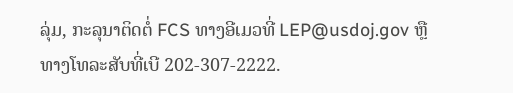ລຸ່ມ, ກະລຸນາຕິດຕໍ່ FCS ທາງອີເມວທີ່ LEP@usdoj.gov ຫຼື ທາງໂທລະສັບທີ່ເບີ 202-307-2222.